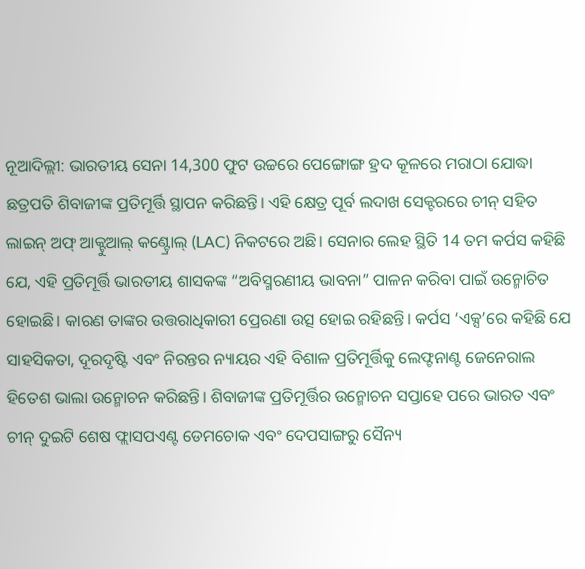ନୂଆଦିଲ୍ଲୀ: ଭାରତୀୟ ସେନା 14,300 ଫୁଟ ଉଚ୍ଚରେ ପେଙ୍ଗୋଙ୍ଗ ହ୍ରଦ କୂଳରେ ମରାଠା ଯୋଦ୍ଧା ଛତ୍ରପତି ଶିବାଜୀଙ୍କ ପ୍ରତିମୂର୍ତ୍ତି ସ୍ଥାପନ କରିଛନ୍ତି। ଏହି କ୍ଷେତ୍ର ପୂର୍ବ ଲଦାଖ ସେକ୍ଟରରେ ଚୀନ୍ ସହିତ ଲାଇନ୍ ଅଫ୍ ଆକ୍ଟୁଆଲ୍ କଣ୍ଟ୍ରୋଲ୍ (LAC) ନିକଟରେ ଅଛି। ସେନାର ଲେହ ସ୍ଥିତି 14 ତମ କର୍ପସ କହିଛି ଯେ, ଏହି ପ୍ରତିମୂର୍ତ୍ତି ଭାରତୀୟ ଶାସକଙ୍କ “ଅବିସ୍ମରଣୀୟ ଭାବନା” ପାଳନ କରିବା ପାଇଁ ଉନ୍ମୋଚିତ ହୋଇଛି। କାରଣ ତାଙ୍କର ଉତ୍ତରାଧିକାରୀ ପ୍ରେରଣା ଉତ୍ସ ହୋଇ ରହିଛନ୍ତି। କର୍ପସ ‘ଏକ୍ସ’ରେ କହିଛି ଯେ ସାହସିକତା, ଦୂରଦୃଷ୍ଟି ଏବଂ ନିରନ୍ତର ନ୍ୟାୟର ଏହି ବିଶାଳ ପ୍ରତିମୂର୍ତ୍ତିକୁ ଲେଫ୍ଟନାଣ୍ଟ ଜେନେରାଲ ହିତେଶ ଭାଲା ଉନ୍ମୋଚନ କରିଛନ୍ତି। ଶିବାଜୀଙ୍କ ପ୍ରତିମୂର୍ତ୍ତିର ଉନ୍ମୋଚନ ସପ୍ତାହେ ପରେ ଭାରତ ଏବଂ ଚୀନ୍ ଦୁଇଟି ଶେଷ ଫ୍ଲାସପଏଣ୍ଟ ଡେମଚୋକ ଏବଂ ଦେପସାଙ୍ଗରୁ ସୈନ୍ୟ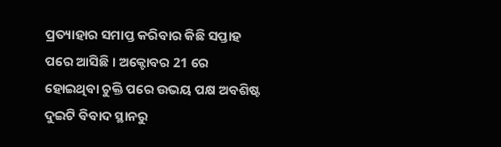ପ୍ରତ୍ୟାହାର ସମାପ୍ତ କରିବାର କିଛି ସପ୍ତାହ ପରେ ଆସିଛି। ଅକ୍ଟୋବର 21 ରେ ହୋଇଥିବା ଚୁକ୍ତି ପରେ ଉଭୟ ପକ୍ଷ ଅବଶିଷ୍ଟ ଦୁଇଟି ବିବାଦ ସ୍ଥାନରୁ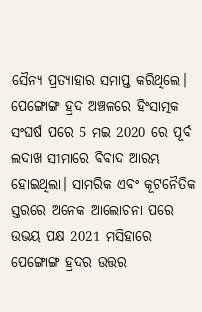ସୈନ୍ୟ ପ୍ରତ୍ୟାହାର ସମାପ୍ତ କରିଥିଲେ। ପେଙ୍ଗୋଙ୍ଗ ହ୍ରଦ ଅଞ୍ଚଳରେ ହିଂସାତ୍ମକ ସଂଘର୍ଷ ପରେ 5 ମଇ 2020 ରେ ପୂର୍ବ ଲଦାଖ ସୀମାରେ ବିବାଦ ଆରମ୍ଭ ହୋଇଥିଲା। ସାମରିକ ଏବଂ କୂଟନୈତିକ ସ୍ତରରେ ଅନେକ ଆଲୋଚନା ପରେ ଉଭୟ ପକ୍ଷ 2021 ମସିହାରେ ପେଙ୍ଗୋଙ୍ଗ ହ୍ରଦର ଉତ୍ତର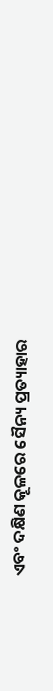ଏବଂ ଦକ୍ଷିଣ କୂଳରେ ସୈନ୍ୟ ପ୍ରତ୍ୟାହାର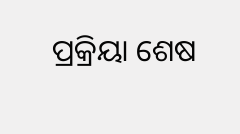ପ୍ରକ୍ରିୟା ଶେଷ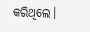କରିଥିଲେ।